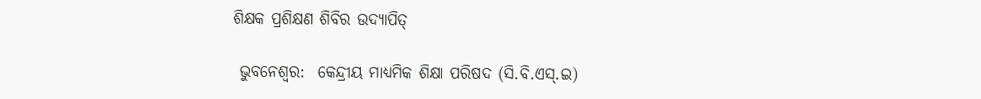ଶିକ୍ଷକ ପ୍ରଶିକ୍ଷଣ ଶିବିର ଉଦ୍ୟାପିତ୍

 ଭୁବନେଶ୍ୱର:  କେନ୍ଦ୍ରୀୟ ମାଧ୍ୟମିକ ଶିକ୍ଷା ପରିଷଦ (ସି.ବି.ଏସ୍.ଇ)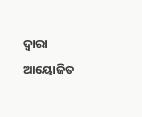ଦ୍ୱାରା ଆୟୋଜିତ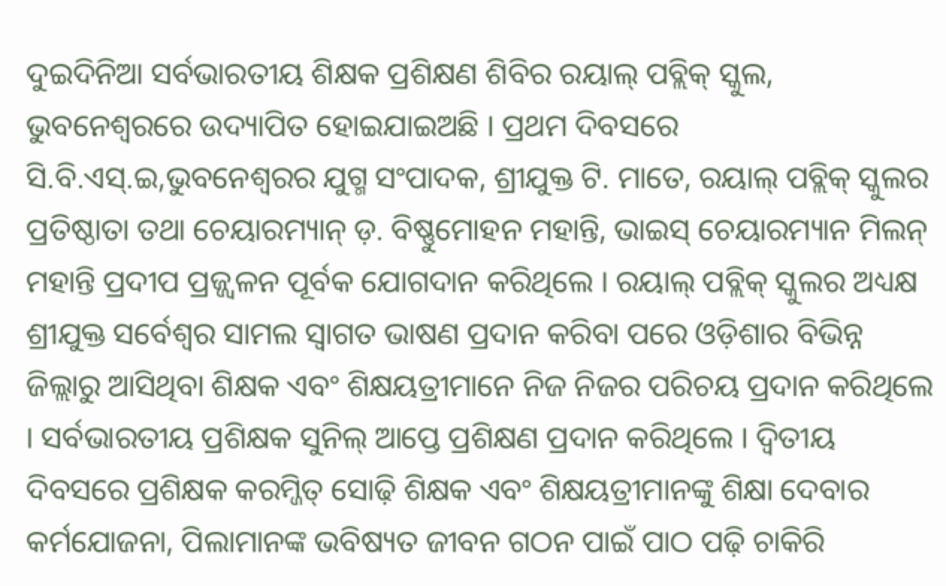ଦୁଇଦିନିଆ ସର୍ବଭାରତୀୟ ଶିକ୍ଷକ ପ୍ରଶିକ୍ଷଣ ଶିବିର ରୟାଲ୍ ପବ୍ଲିକ୍ ସ୍କୁଲ, ଭୁବନେଶ୍ୱରରେ ଉଦ୍ୟାପିତ ହୋଇଯାଇଅଛି । ପ୍ରଥମ ଦିବସରେ ସି.ବି.ଏସ୍.ଇ,ଭୁବନେଶ୍ୱରର ଯୁଗ୍ମ ସଂପାଦକ, ଶ୍ରୀଯୁକ୍ତ ଟି. ମାତେ, ରୟାଲ୍ ପବ୍ଲିକ୍ ସ୍କୁଲର ପ୍ରତିଷ୍ଠାତା ତଥା ଚେୟାରମ୍ୟାନ୍ ଡ଼. ବିଷ୍ଣୁମୋହନ ମହାନ୍ତି, ଭାଇସ୍ ଚେୟାରମ୍ୟାନ ମିଲନ୍ ମହାନ୍ତି ପ୍ରଦୀପ ପ୍ରଜ୍ଜ୍ୱଳନ ପୂର୍ବକ ଯୋଗଦାନ କରିଥିଲେ । ରୟାଲ୍ ପବ୍ଲିକ୍ ସ୍କୁଲର ଅଧ୍ୟକ୍ଷ ଶ୍ରୀଯୁକ୍ତ ସର୍ବେଶ୍ୱର ସାମଲ ସ୍ୱାଗତ ଭାଷଣ ପ୍ରଦାନ କରିବା ପରେ ଓଡ଼ିଶାର ବିଭିନ୍ନ ଜିଲ୍ଲାରୁ ଆସିଥିବା ଶିକ୍ଷକ ଏବଂ ଶିକ୍ଷୟତ୍ରୀମାନେ ନିଜ ନିଜର ପରିଚୟ ପ୍ରଦାନ କରିଥିଲେ । ସର୍ବଭାରତୀୟ ପ୍ରଶିକ୍ଷକ ସୁନିଲ୍ ଆପ୍ତେ ପ୍ରଶିକ୍ଷଣ ପ୍ରଦାନ କରିଥିଲେ । ଦ୍ୱିତୀୟ ଦିବସରେ ପ୍ରଶିକ୍ଷକ କରମ୍ଜିତ୍ ସୋଢ଼ି ଶିକ୍ଷକ ଏବଂ ଶିକ୍ଷୟତ୍ରୀମାନଙ୍କୁ ଶିକ୍ଷା ଦେବାର କର୍ମଯୋଜନା, ପିଲାମାନଙ୍କ ଭବିଷ୍ୟତ ଜୀବନ ଗଠନ ପାଇଁ ପାଠ ପଢ଼ି ଚାକିରି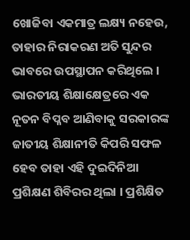ଖୋଜିବା ଏକମାତ୍ର ଲକ୍ଷ୍ୟ ନହେଉ, ତାହାର ନିରାକରଣ ଅତି ସୁନ୍ଦର ଭାବରେ ଉପସ୍ଥାପନ କରିଥିଲେ । ଭାରତୀୟ ଶିକ୍ଷାକ୍ଷେତ୍ରରେ ଏକ ନୂତନ ବିପ୍ଳବ ଆଣିବାକୁ ସରକାରଙ୍କ ଜାତୀୟ ଶିକ୍ଷାନୀତି କିପରି ସଫଳ ହେବ ତାହା ଏହି ଦୁଇଦିନିଆ ପ୍ରଶିକ୍ଷଣ ଶିବିରର ଥିଲା । ପ୍ରଶିକ୍ଷିତ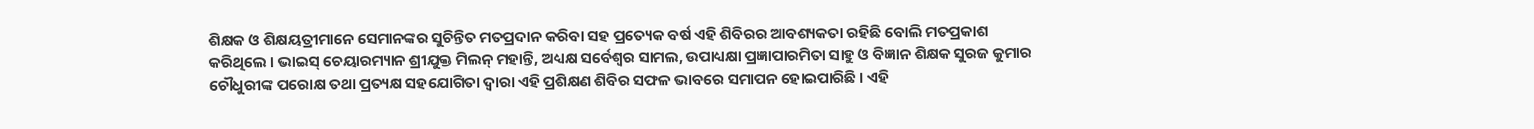ଶିକ୍ଷକ ଓ ଶିକ୍ଷୟତ୍ରୀମାନେ ସେମାନଙ୍କର ସୁଚିନ୍ତିତ ମତପ୍ରଦାନ କରିବା ସହ ପ୍ରତ୍ୟେକ ବର୍ଷ ଏହି ଶିବିରର ଆବଶ୍ୟକତା ରହିଛି ବୋଲି ମତପ୍ରକାଶ କରିଥିଲେ । ଭାଇସ୍ ଚେୟାରମ୍ୟାନ ଶ୍ରୀଯୁକ୍ତ ମିଲନ୍ ମହାନ୍ତି, ଅଧ୍ୟକ୍ଷ ସର୍ବେଶ୍ୱର ସାମଲ, ଉପାଧ୍ୟକ୍ଷା ପ୍ରଜ୍ଞାପାରମିତା ସାହୁ ଓ ବିଜ୍ଞାନ ଶିକ୍ଷକ ସୁରଜ କୁମାର ଚୌଧୁରୀଙ୍କ ପରୋକ୍ଷ ତଥା ପ୍ରତ୍ୟକ୍ଷ ସହଯୋଗିତା ଦ୍ୱାରା ଏହି ପ୍ରଶିକ୍ଷଣ ଶିବିର ସଫଳ ଭାବରେ ସମାପନ ହୋଇପାରିଛି । ଏହି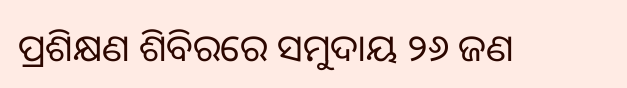ପ୍ରଶିକ୍ଷଣ ଶିବିରରେ ସମୁଦାୟ ୨୬ ଜଣ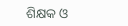ଶିକ୍ଷକ ଓ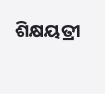ଶିକ୍ଷୟତ୍ରୀ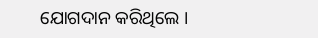ଯୋଗଦାନ କରିଥିଲେ ।